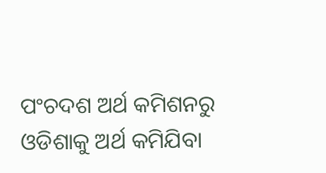ପଂଚଦଶ ଅର୍ଥ କମିଶନରୁ ଓଡିଶାକୁ ଅର୍ଥ କମିଯିବା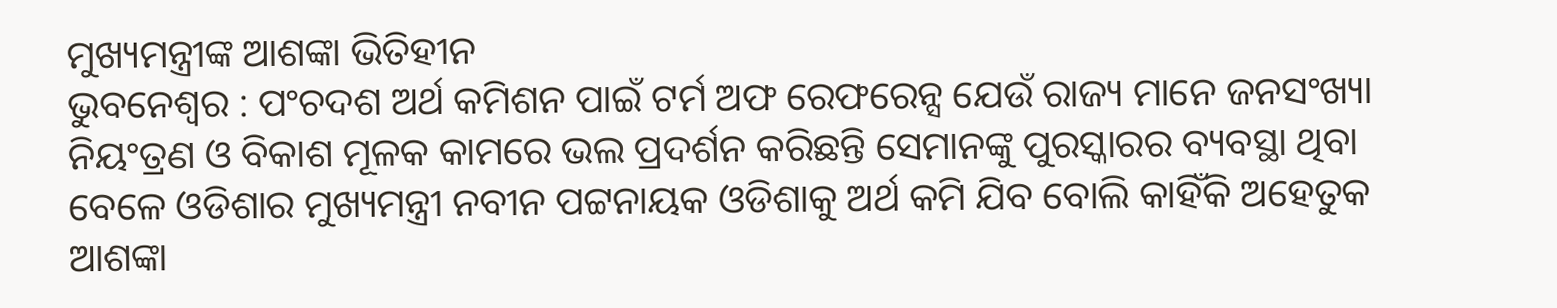ମୁଖ୍ୟମନ୍ତ୍ରୀଙ୍କ ଆଶଙ୍କା ଭିତିହୀନ
ଭୁବନେଶ୍ୱର : ପଂଚଦଶ ଅର୍ଥ କମିଶନ ପାଇଁ ଟର୍ମ ଅଫ ରେଫରେନ୍ସ ଯେଉଁ ରାଜ୍ୟ ମାନେ ଜନସଂଖ୍ୟା ନିୟଂତ୍ରଣ ଓ ବିକାଶ ମୂଳକ କାମରେ ଭଲ ପ୍ରଦର୍ଶନ କରିଛନ୍ତି ସେମାନଙ୍କୁ ପୁରସ୍କାରର ବ୍ୟବସ୍ଥା ଥିବା ବେଳେ ଓଡିଶାର ମୁଖ୍ୟମନ୍ତ୍ରୀ ନବୀନ ପଟ୍ଟନାୟକ ଓଡିଶାକୁ ଅର୍ଥ କମି ଯିବ ବୋଲି କାହିଁକି ଅହେତୁକ ଆଶଙ୍କା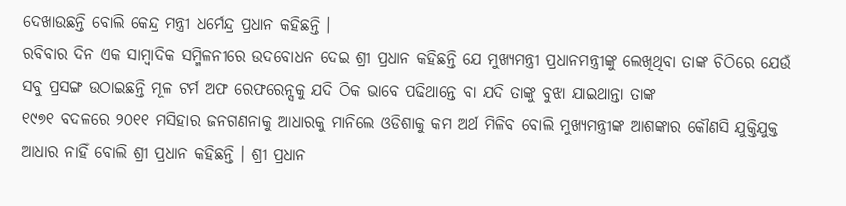ଦେଖାଉଛନ୍ତି ବୋଲି କେନ୍ଦ୍ର ମନ୍ତ୍ରୀ ଧର୍ମେନ୍ଦ୍ର ପ୍ରଧାନ କହିଛନ୍ତି ।
ରବିବାର ଦିନ ଏକ ସାମ୍ବାଦିକ ସମ୍ମିଳନୀରେ ଉଦବୋଧନ ଦେଇ ଶ୍ରୀ ପ୍ରଧାନ କହିଛନ୍ତି ଯେ ମୁଖ୍ୟମନ୍ତ୍ରୀ ପ୍ରଧାନମନ୍ତ୍ରୀଙ୍କୁ ଲେଖିଥିବା ତାଙ୍କ ଚିଠିରେ ଯେଉଁ ସବୁ ପ୍ରସଙ୍ଗ ଉଠାଇଛନ୍ତି ମୂଳ ଟର୍ମ ଅଫ ରେଫରେନ୍ସକୁ ଯଦି ଠିକ ଭାବେ ପଢିଥାନ୍ତେ ବା ଯଦି ତାଙ୍କୁ ବୁଝା ଯାଇଥାନ୍ତା ତାଙ୍କ
୧୯୭୧ ବଦଳରେ ୨୦୧୧ ମସିହାର ଜନଗଣନାକୁ ଆଧାରକୁ ମାନିଲେ ଓଡିଶାକୁ କମ ଅର୍ଥ ମିଳିବ ବୋଲି ମୁଖ୍ୟମନ୍ତ୍ରୀଙ୍କ ଆଶଙ୍କାର କୌଣସି ଯୁକ୍ତିଯୁକ୍ତ ଆଧାର ନାହିଁ ବୋଲି ଶ୍ରୀ ପ୍ରଧାନ କହିଛନ୍ତି । ଶ୍ରୀ ପ୍ରଧାନ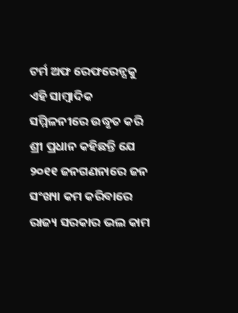ଟର୍ମ ଅଫ ରେଫରେନ୍ସକୁ ଏହି ସାମ୍ବାଦିକ ସମ୍ମିଳନୀରେ ଉଦ୍ଧୃତ କରି ଶ୍ରୀ ପ୍ରଧାନ କହିଛନ୍ତି ଯେ ୨୦୧୧ ଜନଗଣନାରେ ଜନ ସଂଖ୍ୟା କମ କରିବାରେ ରାଜ୍ୟ ସରକାର ଭଲ କାମ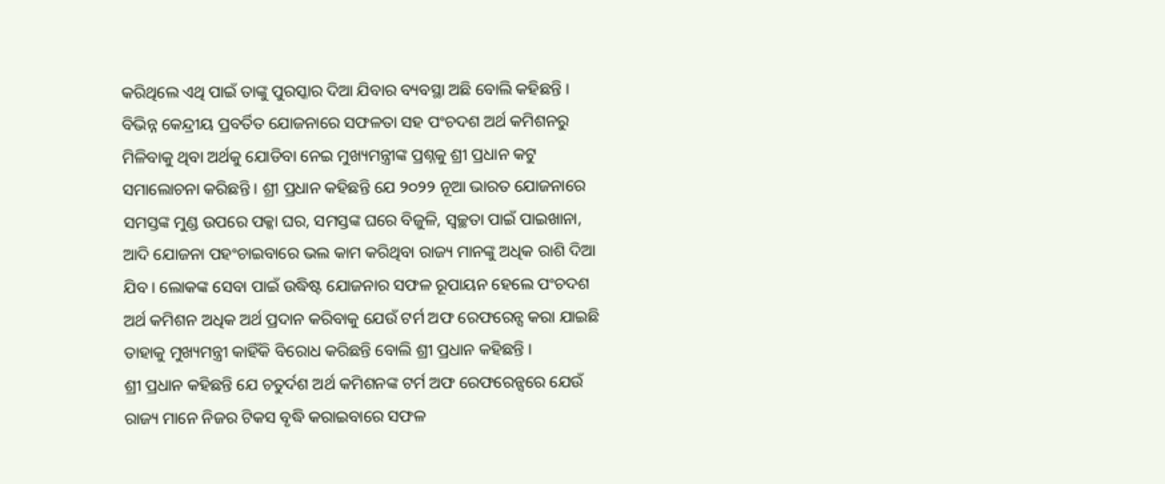କରିଥିଲେ ଏଥି ପାଇଁ ତାଙ୍କୁ ପୁରସ୍କାର ଦିଆ ଯିବାର ବ୍ୟବସ୍ଥା ଅଛି ବୋଲି କହିଛନ୍ତି ।
ବିଭିନ୍ନ କେନ୍ଦ୍ରୀୟ ପ୍ରବର୍ତିତ ଯୋଜନାରେ ସଫଳତା ସହ ପଂଚଦଶ ଅର୍ଥ କମିଶନରୁ ମିଳିବାକୁ ଥିବା ଅର୍ଥକୁ ଯୋଡିବା ନେଇ ମୁଖ୍ୟମନ୍ତ୍ରୀଙ୍କ ପ୍ରଶ୍ନକୁ ଶ୍ରୀ ପ୍ରଧାନ କଟୁ ସମାଲୋଚନା କରିଛନ୍ତି । ଶ୍ରୀ ପ୍ରଧାନ କହିଛନ୍ତି ଯେ ୨୦୨୨ ନୂଆ ଭାରତ ଯୋଜନାରେ ସମସ୍ତଙ୍କ ମୁଣ୍ଡ ଉପରେ ପକ୍କା ଘର, ସମସ୍ତଙ୍କ ଘରେ ବିଜୁଳି, ସ୍ୱଚ୍ଛତା ପାଇଁ ପାଇଖାନା, ଆଦି ଯୋଜନା ପହଂଚାଇବାରେ ଭଲ କାମ କରିଥିବା ରାଜ୍ୟ ମାନଙ୍କୁ ଅଧିକ ରାଶି ଦିଆ ଯିବ । ଲୋକଙ୍କ ସେବା ପାଇଁ ଉଦ୍ଧିଷ୍ଟ ଯୋଜନାର ସଫଳ ରୂପାୟନ ହେଲେ ପଂଚଦଶ ଅର୍ଥ କମିଶନ ଅଧିକ ଅର୍ଥ ପ୍ରଦାନ କରିବାକୁ ଯେଉଁ ଟର୍ମ ଅଫ ରେଫରେନ୍ସ କରା ଯାଇଛି ତାହାକୁ ମୁଖ୍ୟମନ୍ତ୍ରୀ କାହିଁକି ବିରୋଧ କରିଛନ୍ତି ବୋଲି ଶ୍ରୀ ପ୍ରଧାନ କହିଛନ୍ତି ।
ଶ୍ରୀ ପ୍ରଧାନ କହିଛନ୍ତି ଯେ ଚତୁର୍ଦଶ ଅର୍ଥ କମିଶନଙ୍କ ଟର୍ମ ଅଫ ରେଫରେନ୍ସରେ ଯେଉଁ ରାଜ୍ୟ ମାନେ ନିଜର ଟିକସ ବୃଦ୍ଧି କରାଇବାରେ ସଫଳ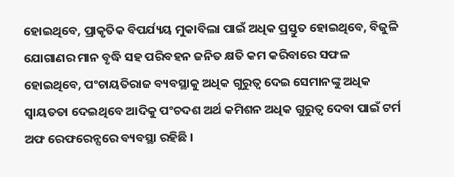ହୋଇଥିବେ, ପ୍ରାକୃତିକ ବିପର୍ଯ୍ୟୟ ମୁକାବିଲା ପାଇଁ ଅଧିକ ପ୍ରସ୍ତୁତ ହୋଇଥିବେ, ବିଜୁଳି ଯୋଗାଣର ମାନ ବୃଦ୍ଧି ସହ ପରିବହନ ଜନିତ କ୍ଷତି କମ କରିବାରେ ସଫଳ ହୋଇଥିବେ, ପଂଚାୟତିରାଜ ବ୍ୟବସ୍ଥାକୁ ଅଧିକ ଗୁରୁତ୍ୱ ଦେଇ ସେମାନଙ୍କୁ ଅଧିକ ସ୍ୱାୟତତା ଦେଇଥିବେ ଆଦିକୁ ପଂଚଦଶ ଅର୍ଥ କମିଶନ ଅଧିକ ଗୁରୁତ୍ୱ ଦେବା ପାଇଁ ଟର୍ମ ଅଫ ରେଫରେନ୍ସରେ ବ୍ୟବସ୍ଥା ରହିଛି ।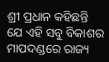ଶ୍ରୀ ପ୍ରଧାନ କହିଛନ୍ତି ଯେ ଏହି ସବୁ ବିକାଶର ମାପଦଣ୍ଡରେ ରାଜ୍ୟ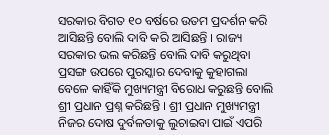ସରକାର ବିଗତ ୧୦ ବର୍ଷରେ ଉତମ ପ୍ରଦର୍ଶନ କରି ଆସିଛନ୍ତି ବୋଲି ଦାବି କରି ଆସିଛନ୍ତି । ରାଜ୍ୟ ସରକାର ଭଲ କରିଛନ୍ତି ବୋଲି ଦାବି କରୁଥିବା ପ୍ରସଙ୍ଗ ଉପରେ ପୁରସ୍କାର ଦେବାକୁ କୁହାଗଲା ବେଳେ କାହିଁକି ମୁଖ୍ୟମନ୍ତ୍ରୀ ବିରୋଧ କରୁଛନ୍ତି ବୋଲି ଶ୍ରୀ ପ୍ରଧାନ ପ୍ରଶ୍ନ କରିଛନ୍ତି । ଶ୍ରୀ ପ୍ରଧାନ ମୁଖ୍ୟମନ୍ତ୍ରୀ ନିଜର ଦୋଷ ଦୁର୍ବଳତାକୁ ଲୁଚାଇବା ପାଇଁ ଏପରି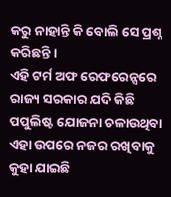କରୁ ନାହାନ୍ତି କି ବୋଲି ସେ ପ୍ରଶ୍ନ କରିଛନ୍ତି ।
ଏହି ଟର୍ମ ଅଫ ରେଫରେନ୍ସରେ ରାଜ୍ୟ ସରକାର ଯଦି କିଛି ପପୁଲିଷ୍ଟ ଯୋଜନା ଚଳାଉଥିବା ଏହା ଉପରେ ନଜର ରଖିବାକୁ କୁହା ଯାଇଛି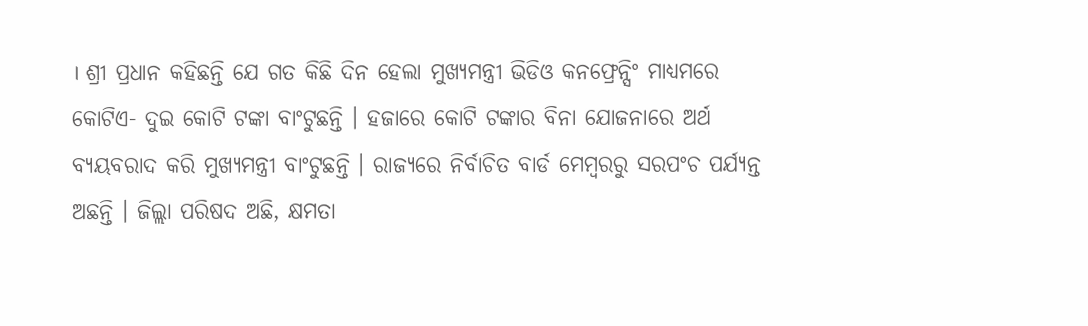। ଶ୍ରୀ ପ୍ରଧାନ କହିଛନ୍ତି ଯେ ଗତ କିଛି ଦିନ ହେଲା ମୁଖ୍ୟମନ୍ତ୍ରୀ ଭିଡିଓ କନଫ୍ରେନ୍ସିଂ ମାଧ୍ୟମରେ କୋଟିଏ- ଦୁଇ କୋଟି ଟଙ୍କା ବାଂଟୁଛନ୍ତି । ହଜାରେ କୋଟି ଟଙ୍କାର ବିନା ଯୋଜନାରେ ଅର୍ଥ ବ୍ୟୟବରାଦ କରି ମୁଖ୍ୟମନ୍ତ୍ରୀ ବାଂଟୁଛନ୍ତି । ରାଜ୍ୟରେ ନିର୍ବାଚିତ ବାର୍ଡ ମେମ୍ବରରୁ ସରପଂଚ ପର୍ଯ୍ୟନ୍ତ ଅଛନ୍ତି । ଜିଲ୍ଲା ପରିଷଦ ଅଛି, କ୍ଷମତା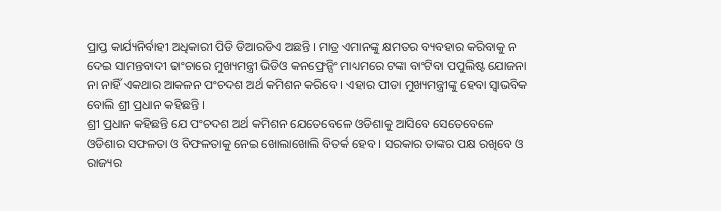ପ୍ରାପ୍ତ କାର୍ଯ୍ୟନିର୍ବାହୀ ଅଧିକାରୀ ପିଡି ଡିଆରଡିଏ ଅଛନ୍ତି । ମାତ୍ର ଏମାନଙ୍କୁ କ୍ଷମତର ବ୍ୟବହାର କରିବାକୁ ନ ଦେଇ ସାମନ୍ତବାଦୀ ଢାଂଚାରେ ମୁଖ୍ୟମନ୍ତ୍ରୀ ଭିଡିଓ କନଫ୍ରେନ୍ସିଂ ମାଧ୍ୟମରେ ଟଙ୍କା ବାଂଟିବା ପପୁଲିଷ୍ଟ ଯୋଜନା ନା ନାହିଁ ଏକଥାର ଆକଳନ ପଂଚଦଶ ଅର୍ଥ କମିଶନ କରିବେ । ଏହାର ପୀଡା ମୁଖ୍ୟମନ୍ତ୍ରୀଙ୍କୁ ହେବା ସ୍ୱାଭବିକ ବୋଲି ଶ୍ରୀ ପ୍ରଧାନ କହିଛନ୍ତି ।
ଶ୍ରୀ ପ୍ରଧାନ କହିଛନ୍ତି ଯେ ପଂଚଦଶ ଅର୍ଥ କମିଶନ ଯେତେବେଳେ ଓଡିଶାକୁ ଆସିବେ ସେତେବେଳେ ଓଡିଶାର ସଫଳତା ଓ ବିଫଳତାକୁ ନେଇ ଖୋଲାଖୋଲି ବିତର୍କ ହେବ । ସରକାର ତାଙ୍କର ପକ୍ଷ ରଖିବେ ଓ ରାଜ୍ୟର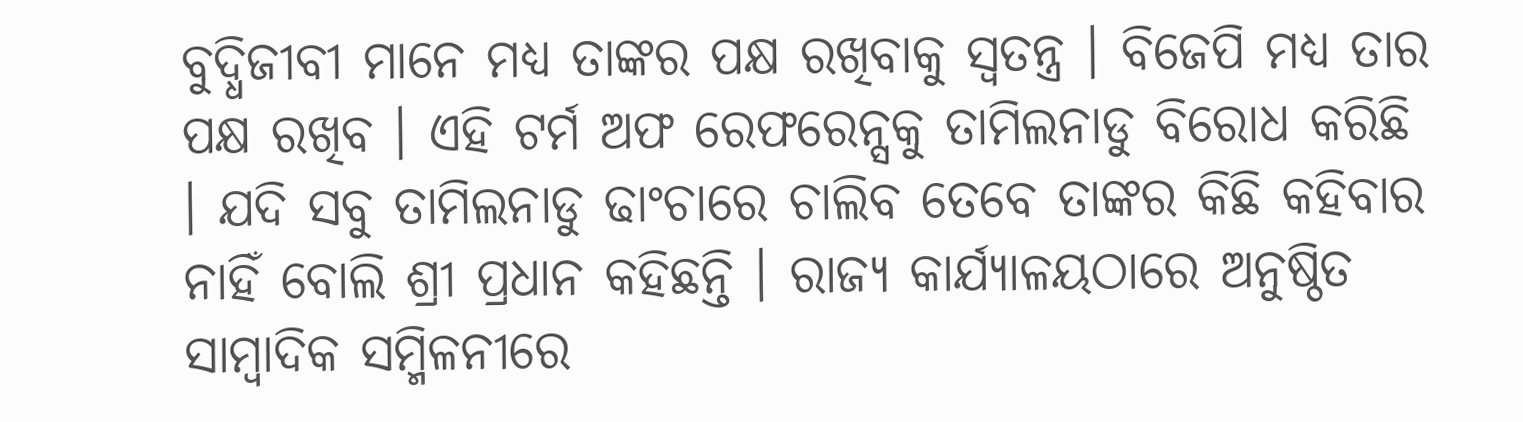ବୁଦ୍ଧିଜୀବୀ ମାନେ ମଧ୍ୟ ତାଙ୍କର ପକ୍ଷ ରଖିବାକୁ ସ୍ୱତନ୍ତ୍ର । ବିଜେପି ମଧ୍ୟ ତାର ପକ୍ଷ ରଖିବ । ଏହି ଟର୍ମ ଅଫ ରେଫରେନ୍ସକୁ ତାମିଲନାଡୁ ବିରୋଧ କରିଛି । ଯଦି ସବୁ ତାମିଲନାଡୁ ଢାଂଚାରେ ଚାଲିବ ତେବେ ତାଙ୍କର କିଛି କହିବାର ନାହିଁ ବୋଲି ଶ୍ରୀ ପ୍ରଧାନ କହିଛନ୍ତି । ରାଜ୍ୟ କାର୍ଯ୍ୟାଳୟଠାରେ ଅନୁଷ୍ଠିତ ସାମ୍ବାଦିକ ସମ୍ମିଳନୀରେ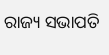ରାଜ୍ୟ ସଭାପତି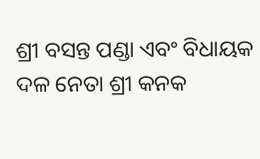ଶ୍ରୀ ବସନ୍ତ ପଣ୍ଡା ଏବଂ ବିଧାୟକ ଦଳ ନେତା ଶ୍ରୀ କନକ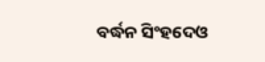ବର୍ଦ୍ଧନ ସିଂହଦେଓ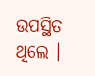ଉପସ୍ଥିତ ଥିଲେ ।